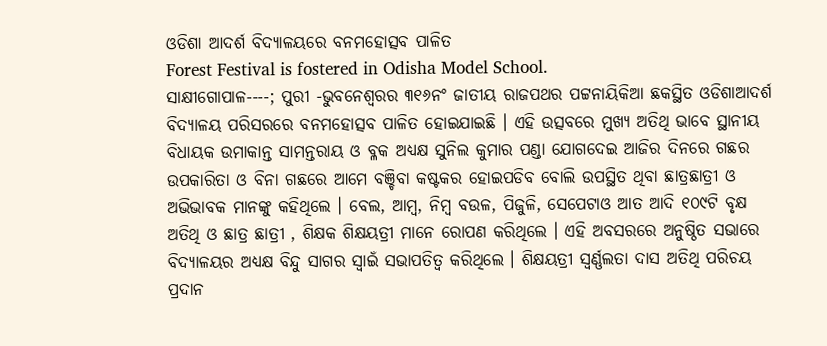ଓଡିଶା ଆଦର୍ଶ ବିଦ୍ୟାଳୟରେ ବନମହୋତ୍ସବ ପାଳିତ
Forest Festival is fostered in Odisha Model School.
ସାକ୍ଷୀଗୋପାଳ----; ପୁରୀ -ଭୁବନେଶ୍ୱରର ୩୧୬ନଂ ଜାତୀୟ ରାଜପଥର ପଟ୍ଟନାୟିକିଆ ଛକସ୍ଥିତ ଓଡିଶାଆଦର୍ଶ ବିଦ୍ୟାଳୟ ପରିସରରେ ବନମହୋତ୍ସବ ପାଳିତ ହୋଇଯାଇଛି । ଏହି ଉତ୍ସବରେ ମୁଖ୍ୟ ଅତିଥି ଭାବେ ସ୍ଥାନୀୟ ବିଧାୟକ ଉମାକାନ୍ତ ସାମନ୍ତରାୟ ଓ ବ୍ଳକ ଅଧ୍ୟକ୍ଷ ସୁନିଲ କୁମାର ପଣ୍ଡା ଯୋଗଦେଇ ଆଜିର ଦିନରେ ଗଛର ଉପକାରିତା ଓ ବିନା ଗଛରେ ଆମେ ବଞ୍ଚିବା କଷ୍ଟକର ହୋଇପଡିବ ବୋଲି ଉପସ୍ଥିତ ଥିବା ଛାତ୍ରଛାତ୍ରୀ ଓ ଅଭିଭାବକ ମାନଙ୍କୁ କହିଥିଲେ । ବେଲ, ଆମ୍ବ, ନିମ୍ବ ବଉଳ, ପିଜୁଳି, ସେପେଟାଓ ଆତ ଆଦି ୧୦୯ଟି ବୃକ୍ଷ ଅତିଥି ଓ ଛାତ୍ର ଛାତ୍ରୀ , ଶିକ୍ଷକ ଶିକ୍ଷୟତ୍ରୀ ମାନେ ରୋପଣ କରିଥିଲେ । ଏହି ଅବସରରେ ଅନୁଷ୍ଠିତ ସଭାରେ ବିଦ୍ୟାଳୟର ଅଧ୍ୟକ୍ଷ ବିନ୍ଦୁ ସାଗର ସ୍ୱାଇଁ ସଭାପତିତ୍ୱ କରିଥିଲେ । ଶିକ୍ଷୟତ୍ରୀ ସ୍ୱର୍ଣ୍ଣଲତା ଦାସ ଅତିଥି ପରିଚୟ ପ୍ରଦାନ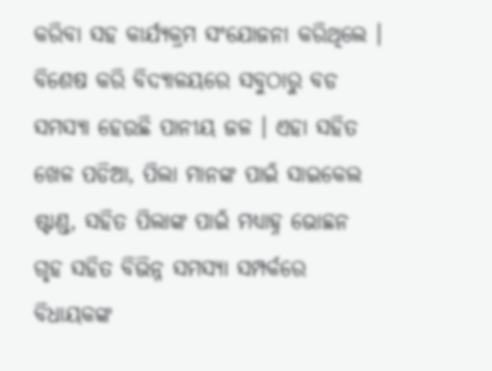କରିବା ସହ କାର୍ଯ୍ୟକ୍ରମ ସଂଯୋଜନା କରିଥିଲେ । ବିଶେଷ କରି ବିଦ୍ୟାଳୟରେ ସବୁଠାରୁ ବଡ ସମସ୍ୟା ହେଉଛି ପାନୀୟ ଜଳ । ଏହା ସହିତ ଖେଳ ପଡିଆ, ପିଲା ମାନଙ୍କ ପାଇଁ ସାଇକେଲ ଷ୍ଟାଣ୍ଡ, ସହିତ ପିଲାଙ୍କ ପାଇଁ ମଧ୍ୟାହ୍ନ ଭୋଛନ ଗୃହ ସହିତ ବିଭିନ୍ନ ସମସ୍ୟା ସମ୍ପର୍କରେ ବିଧାୟକଙ୍କ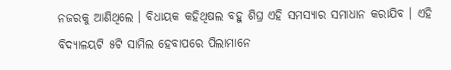ନଜରକୁ ଆଣିଥିଲେ । ବିଧାୟକ କହିଥିଷଲ ବହୁ ଶିଘ୍ର ଏହି ସମସ୍ୟାର ସମାଧାନ କରାଯିବ । ଏହି ବିଦ୍ୟାଳୟଟି ୫ଟି ସାମିଲ ହେବାପରେ ପିଲାମାନେ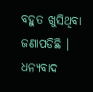ବହୁତ ଖୁସିଥିବା ଜଣାପଡିଛି । ଧନ୍ୟବାଦ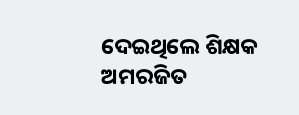ଦେଇଥିଲେ ଶିକ୍ଷକ ଅମରଜିତ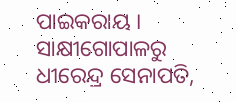ପାଇକରାୟ ।
ସାକ୍ଷୀଗୋପାଳରୁ ଧୀରେନ୍ଦ୍ର ସେନାପତି,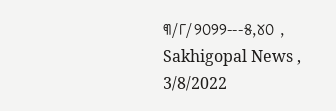୩/୮/୨୦୨୨---୫,୪୦ , Sakhigopal News , 3/8/2022